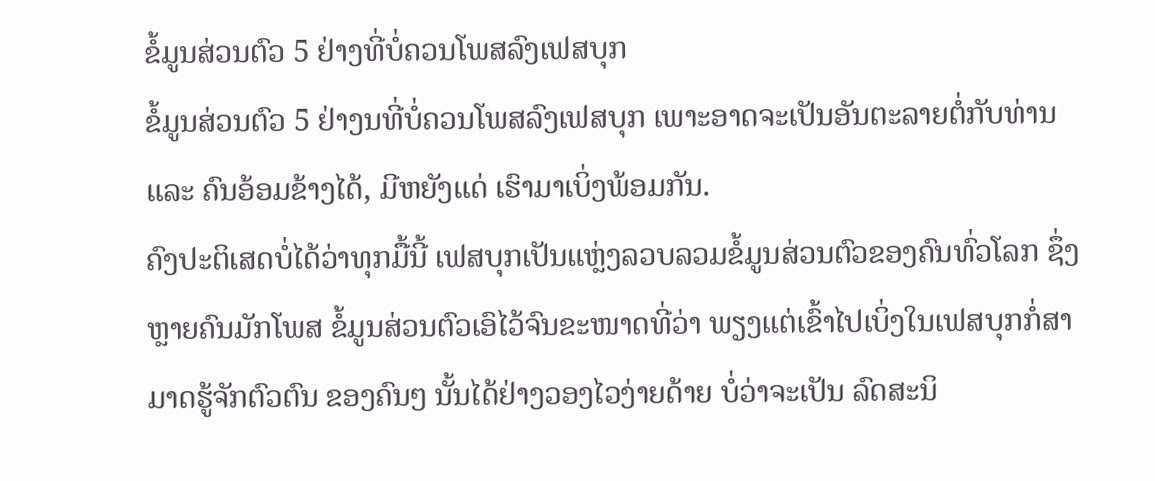ຂໍ້ມູນສ່ວນຕົວ 5 ຢ່າງທີ່ບໍ່ຄວນໂພສລົງເຟສບຸກ
ຂໍ້ມູນສ່ວນຕົວ 5 ຢ່າງນທີ່ບໍ່ຄວນໂພສລົງເຟສບຸກ ເພາະອາດຈະເປັນອັນຕະລາຍຕໍ່ກັບທ່ານ ແລະ ຄົນອ້ອມຂ້າງໄດ້, ມີຫຍັງແດ່ ເຮົາມາເບິ່ງພ້ອມກັນ.
ຄົງປະຕິເສດບໍ່ໄດ້ວ່າທຸກມື້ນີ້ ເຟສບຸກເປັນແຫຼ່ງລວບລວມຂໍ້ມູນສ່ວນຕົວຂອງຄົນທົ່ວໂລກ ຊຶ່ງຫຼາຍຄົນມັກໂພສ ຂໍ້ມູນສ່ວນຕົວເອົໄວ້ຈົນຂະໜາດທີ່ວ່າ ພຽງແຕ່ເຂົ້າໄປເບິ່ງໃນເຟສບຸກກໍ່ສາມາດຮູ້ຈັກຕົວຕົນ ຂອງຄົນໆ ນັ້ນໄດ້ຢ່າງວອງໄວງ່າຍດ້າຍ ບໍ່ວ່າຈະເປັນ ລົດສະນິ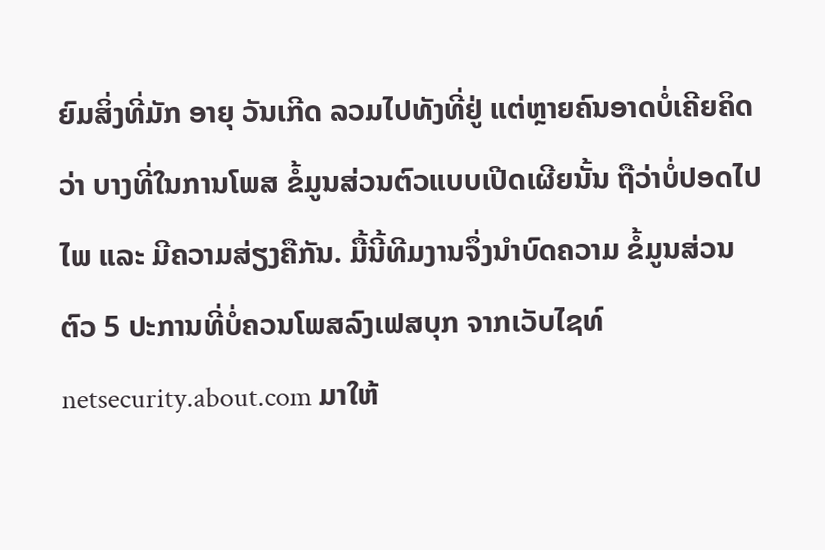ຍົມສິ່ງທີ່ມັກ ອາຍຸ ວັນເກີດ ລວມໄປທັງທີ່ຢູ່ ແຕ່ຫຼາຍຄົນອາດບໍ່ເຄີຍຄິດວ່າ ບາງທີ່ໃນການໂພສ ຂໍ້ມູນສ່ວນຕົວແບບເປີດເຜີຍນັ້ນ ຖືວ່າບໍ່ປອດໄປໄພ ແລະ ມີຄວາມສ່ຽງຄືກັນ. ມື້ນີ້ທີມງານຈຶ່ງນໍາບົດຄວາມ ຂໍ້ມູນສ່ວນຕົວ 5 ປະການທີ່ບໍ່ຄວນໂພສລົງເຟສບຸກ ຈາກເວັບໄຊທ໌ netsecurity.about.com ມາໃຫ້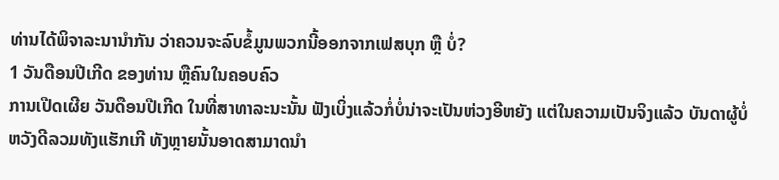ທ່ານໄດ້ພິຈາລະນານໍາກັນ ວ່າຄວນຈະລົບຂໍ້ມູນພວກນີ້ອອກຈາກເຟສບຸກ ຫຼື ບໍ່?
1 ວັນດືອນປີເກີດ ຂອງທ່ານ ຫຼືຄົນໃນຄອບຄົວ
ການເປີດເຜີຍ ວັນດືອນປີເກີດ ໃນທີ່ສາທາລະນະນັ້ນ ຟັງເບິ່ງແລ້ວກໍ່ບໍ່ນ່າຈະເປັນຫ່ວງອີຫຍັງ ແຕ່ໃນຄວາມເປັນຈິງແລ້ວ ບັນດາຜູ້ບໍ່ຫວັງດີລວມທັງແຮັກເກີ ທັງຫຼາຍນັ້ນອາດສາມາດນໍາ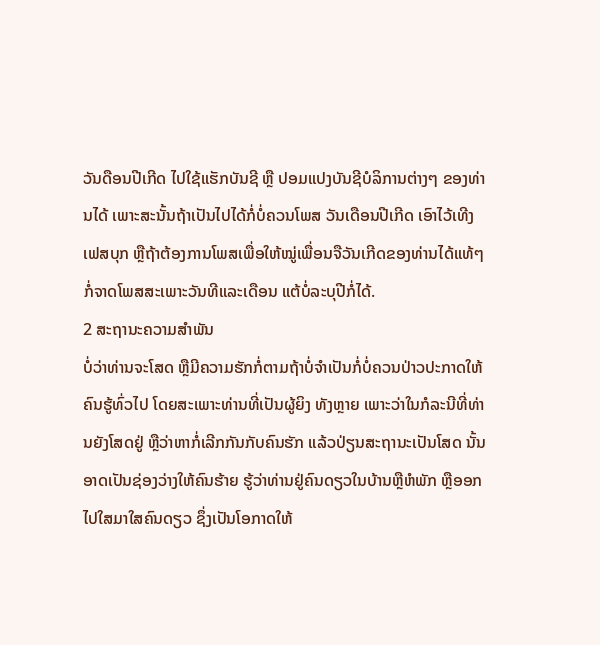ວັນດືອນປີເກີດ ໄປໃຊ້ແຮັກບັນຊີ ຫຼື ປອມແປງບັນຊີບໍລິການຕ່າງໆ ຂອງທ່ານໄດ້ ເພາະສະນັ້ນຖ້າເປັນໄປໄດ້ກໍ່ບໍ່ຄວນໂພສ ວັນເດືອນປີເກີດ ເອົາໄວ້ເທີງເຟສບຸກ ຫຼືຖ້າຕ້ອງການໂພສເພື່ອໃຫ້ໝູ່ເພື່ອນຈືວັນເກີດຂອງທ່ານໄດ້ແທ້ໆ ກໍ່ຈາດໂພສສະເພາະວັນທີແລະເດືອນ ແຕ້ບໍ່ລະບຸປີກໍ່ໄດ້.
2 ສະຖານະຄວາມສໍາພັນ
ບໍ່ວ່າທ່ານຈະໂສດ ຫຼືມີຄວາມຮັກກໍ່ຕາມຖ້າບໍ່ຈໍາເປັນກໍ່ບໍ່ຄວນປ່າວປະກາດໃຫ້ຄົນຮູ້ທົ່ວໄປ ໂດຍສະເພາະທ່ານທີ່ເປັນຜູ້ຍິງ ທັງຫຼາຍ ເພາະວ່າໃນກໍລະນີທີ່ທ່ານຍັງໂສດຢູ່ ຫຼືວ່າຫາກໍ່ເລີກກັນກັບຄົນຮັກ ແລ້ວປ່ຽນສະຖານະເປັນໂສດ ນັ້ນອາດເປັນຊ່ອງວ່າງໃຫ້ຄົນຮ້າຍ ຮູ້ວ່າທ່ານຢູ່ຄົນດຽວໃນບ້ານຫຼືຫໍພັກ ຫຼືອອກໄປໃສມາໃສຄົນດຽວ ຊຶ່ງເປັນໂອກາດໃຫ້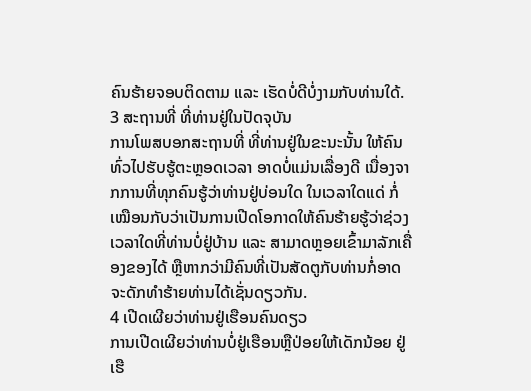ຄົນຮ້າຍຈອບຕິດຕາມ ແລະ ເຮັດບໍ່ດີບໍ່ງາມກັບທ່ານໃດ້.
3 ສະຖານທີ່ ທີ່ທ່ານຢູ່ໃນປັດຈຸບັນ
ການໂພສບອກສະຖານທີ່ ທີ່ທ່ານຢູ່ໃນຂະນະນັ້ນ ໃຫ້ຄົນທົ່ວໄປຮັບຮູ້ຕະຫຼອດເວລາ ອາດບໍ່ແມ່ນເລື່ອງດີ ເນື່ອງຈາກການທີ່ທຸກຄົນຮູ້ວ່າທ່ານຢູ່ບ່ອນໃດ ໃນເວລາໃດແດ່ ກໍ່ເໝືອນກັບວ່າເປັນການເປີດໂອກາດໃຫ້ຄົນຮ້າຍຮູ້ວ່າຊ່ວງເວລາໃດທີ່ທ່ານບໍ່ຢູ່ບ້ານ ແລະ ສາມາດຫຼອຍເຂົ້າມາລັກເຄື່ອງຂອງໄດ້ ຫຼືຫາກວ່າມີຄົນທີ່ເປັນສັດຕູກັບທ່ານກໍ່ອາດຈະດັກທໍາຮ້າຍທ່ານໄດ້ເຊັ່ນດຽວກັນ.
4 ເປີດເຜີຍວ່າທ່ານຢູ່ເຮືອນຄົນດຽວ
ການເປີດເຜີຍວ່າທ່ານບໍ່ຢູ່ເຮືອນຫຼືປ່ອຍໃຫ້ເດັກນ້ອຍ ຢູ່ເຮື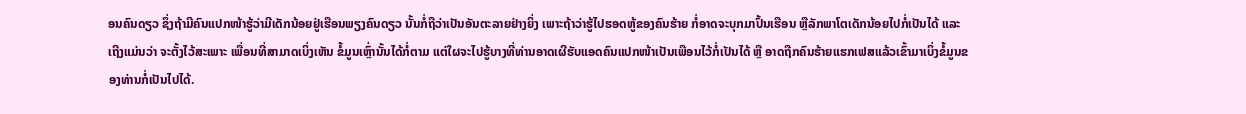ອນຄົນດຽວ ຊຶ່ງຖ້າມີຄົນແປກໜ້າຮູ້ວ່າມີເດັກນ້ອຍຢູ່ເຮືອນພຽງຄົນດຽວ ນັ້ນກໍ່ຖືວ່າເປັນອັນຕະລາຍຢ່າງຍິ່ງ ເພາະຖ້າວ່າຮູ້ໄປຮອດຫູ້ຂອງຄົນຮ້າຍ ກໍ່ອາດຈະບຸກມາປົ້ນເຮືອນ ຫຼືລັກພາໂຕເດັກນ້ອຍໄປກໍ່ເປັນໄດ້ ແລະ ເຖີງແມ່ນວ່າ ຈະຕັ້ງໄວ້ສະເພາະ ເພື່ອນທີ່ສາມາດເບິ່ງເຫັນ ຂໍ້ມູນເຫຼົ່ານັ້ນໄດ້ກໍ່ຕາມ ແຕ່ໃຜຈະໄປຮູ້ບາງທີ່ທ່ານອາດເຜີຮັບແອດຄົນແປກໜ້າເປັນເພືອນໄວ້ກໍ່ເປັນໄດ້ ຫຼື ອາດຖືກຄົນຮ້າຍແຮກເຟສແລ້ວເຂົ້າມາເບິ່ງຂໍ້ມູນຂອງທ່ານກໍ່ເປັນໄປໄດ້.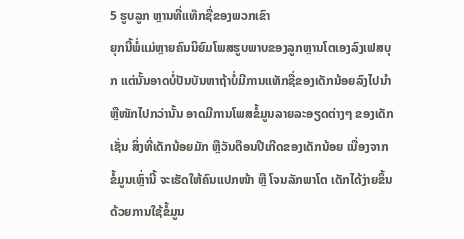5 ຮູບລູກ ຫຼານທີ່ແທ໊ກຊື່ຂອງພວກເຂົາ
ຍຸກນີ້ພໍ່ແມ່ຫຼາຍຄົນນິຍົມໂພສຮູບພາບຂອງລູກຫຼານໂຕເອງລົງເຟສບຸກ ແຕ່ນັ້ນອາດບໍ່ປັນບັນຫາຖ້າບໍ່ມີການແທັກຊື່ຂອງເດັກນ້ອຍລົງໄປນໍາ ຫຼືໜັກໄປກວ່ານັ້ນ ອາດມີການໂພສຂໍ້ມູນລາຍລະອຽດຕ່າງໆ ຂອງເດັກເຊັ່ນ ສິ່ງທີ່ເດັກນ້ອຍມັກ ຫຼືວັນດືອນປີເກີດຂອງເດັກນ້ອຍ ເນື່ອງຈາກຂໍ້ມູນເຫຼົ່ານີ້ ຈະເຮັດໃຫ້ຄົນແປກໜ້າ ຫຼື ໂຈນລັກພາໂຕ ເດັກໄດ້ງ່າຍຂຶ້ນ ດ້ວຍການໃຊ້ຂໍ້ມູນ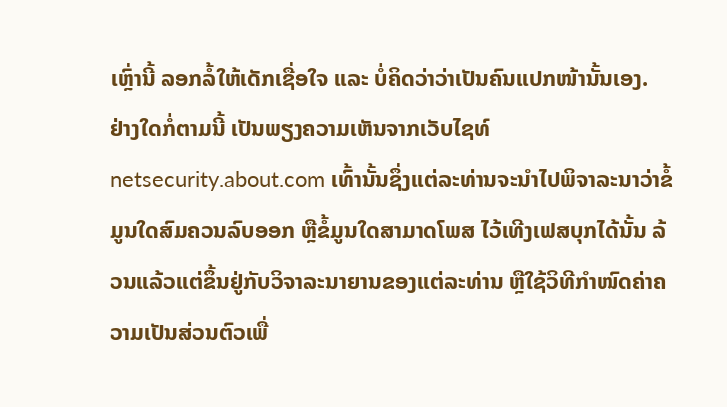ເຫຼົ່ານີ້ ລອກລໍ້ໃຫ້ເດັກເຊື່ອໃຈ ແລະ ບໍ່ຄິດວ່າວ່າເປັນຄົນແປກໜ້ານັ້ນເອງ.
ຢ່າງໃດກໍ່ຕາມນີ້ ເປັນພຽງຄວາມເຫັນຈາກເວັບໄຊທ໌ netsecurity.about.com ເທົ້ານັ້ນຊຶ່ງແຕ່ລະທ່ານຈະນໍາໄປພິຈາລະນາວ່າຂໍ້ມູນໃດສົມຄວນລົບອອກ ຫຼືຂໍ້ມູນໃດສາມາດໂພສ ໄວ້ເທີງເຟສບຸກໄດ້ນັ້ນ ລ້ວນແລ້ວແຕ່ຂຶ້ນຢູ່ກັບວິຈາລະນາຍານຂອງແຕ່ລະທ່ານ ຫຼືໃຊ້ວິທີກໍາໜົດຄ່າຄວາມເປັນສ່ວນຕົວເພື່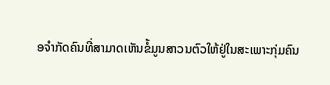ອຈໍາກັດຄົນທີ່ສາມາດເຫັນຂໍ້ມູນສາວນຕົວໃຫ້ຢູ່ໃນສະເພາະກຸ່ມຄົນ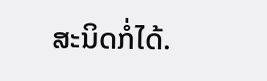ສະນິດກໍ່ໄດ້.